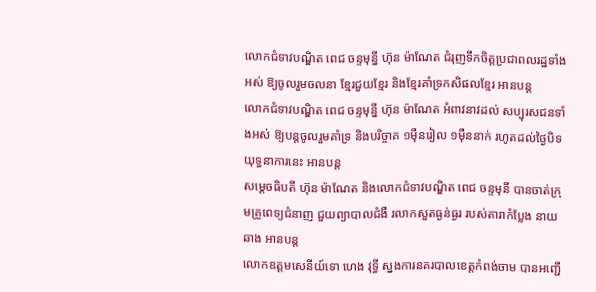លោកជំទាវបណ្ឌិត ពេជ ចន្ទមុន្នី ហ៊ុន ម៉ាណែត ជំរុញទឹកចិត្តប្រជាពលរដ្ឋទាំងអស់ ឱ្យចូលរួមចលនា ខ្មែរជួយខ្មែរ និងខ្មែរគាំទ្រកសិផលខ្មែរ អានបន្ត
លោកជំទាវបណ្ឌិត ពេជ ចន្ទមុន្នី ហ៊ុន ម៉ាណែត អំពាវនាវដល់ សប្បុរសជនទាំងអស់ ឱ្យបន្តចូលរួមគាំទ្រ និងបរិច្ចាគ ១ម៉ឺនរៀល ១ម៉ឺននាក់ រហូតដល់ថ្ងៃបិទយុទ្ធនាការនេះ អានបន្ត
សម្តេចធិបតី ហ៊ុន ម៉ាណែត និងលោកជំទាវបណ្ឌិត ពេជ ចន្ទមុនី បានចាត់ក្រុមគ្រូពេទ្យជំនាញ ជួយព្យាបាលជំងឺ រលាកសួតធ្ងន់ធ្ងរ របស់តារាកំប្លែង នាយឆាង អានបន្ត
លោកឧត្តមសេនីយ៍ទោ ហេង វុទ្ធី ស្នងការនគរបាលខេត្តកំពង់ចាម បានអញ្ជើ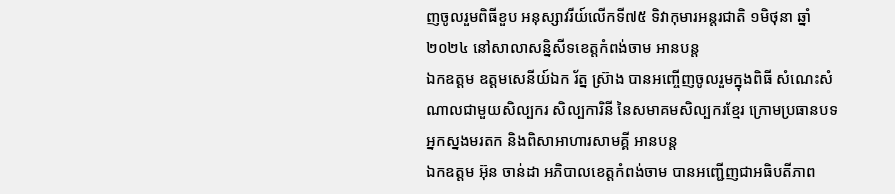ញចូលរួមពិធីខួប អនុស្សាវរីយ៍លើកទី៧៥ ទិវាកុមារអន្តរជាតិ ១មិថុនា ឆ្នាំ២០២៤ នៅសាលាសន្និសីទខេត្តកំពង់ចាម អានបន្ត
ឯកឧត្តម ឧត្តមសេនីយ៍ឯក រ័ត្ន ស្រ៊ាង បានអញ្ចើញចូលរួមក្នុងពិធី សំណេះសំណាលជាមួយសិល្បករ សិល្បការិនី នៃសមាគមសិល្បករខ្មែរ ក្រោមប្រធានបទ អ្នកស្នងមរតក និងពិសាអាហារសាមគ្គី អានបន្ត
ឯកឧត្តម អ៊ុន ចាន់ដា អភិបាលខេត្តកំពង់ចាម បានអញ្ជើញជាអធិបតីភាព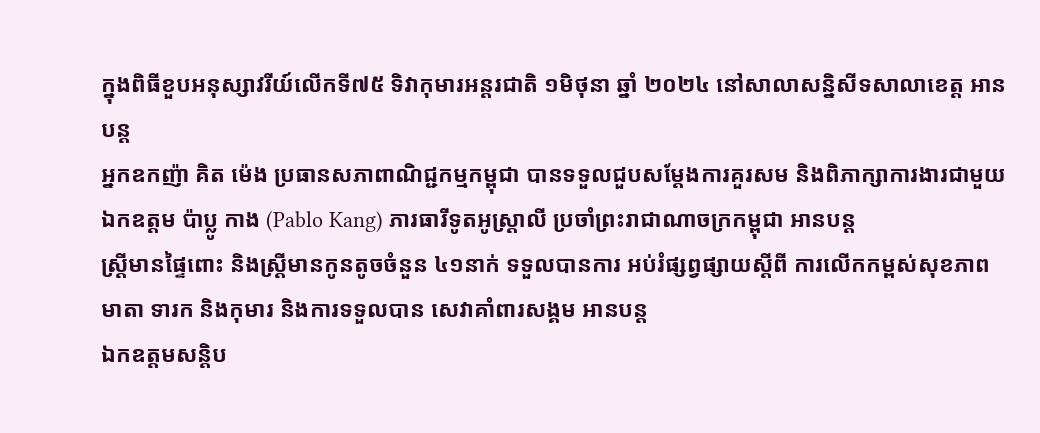ក្នុងពិធីខួបអនុស្សាវរីយ៍លើកទី៧៥ ទិវាកុមារអន្តរជាតិ ១មិថុនា ឆ្នាំ ២០២៤ នៅសាលាសន្និសីទសាលាខេត្ត អានបន្ត
អ្នកឧកញ៉ា គិត ម៉េង ប្រធានសភាពាណិជ្ជកម្មកម្ពុជា បានទទួលជួបសម្តែងការគួរសម និងពិភាក្សាការងារជាមួយ ឯកឧត្តម ប៉ាប្លូ កាង (Pablo Kang) ភារធារីទូតអូស្ត្រាលី ប្រចាំព្រះរាជាណាចក្រកម្ពុជា អានបន្ត
ស្ត្រីមានផ្ទៃពោះ និងស្ត្រីមានកូនតូចចំនួន ៤១នាក់ ទទួលបានការ អប់រំផ្សព្វផ្សាយស្តីពី ការលើកកម្ពស់សុខភាពមាតា ទារក និងកុមារ និងការទទួលបាន សេវាគាំពារសង្គម អានបន្ត
ឯកឧត្តមសន្តិប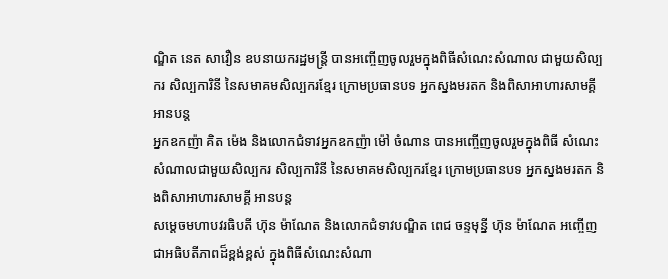ណ្ឌិត នេត សាវឿន ឧបនាយករដ្ឋមន្រ្តី បានអញ្ចើញចូលរួមក្នុងពិធីសំណេះសំណាល ជាមួយសិល្បករ សិល្បការិនី នៃសមាគមសិល្បករខ្មែរ ក្រោមប្រធានបទ អ្នកស្នងមរតក និងពិសាអាហារសាមគ្គី អានបន្ត
អ្នកឧកញ៉ា គិត ម៉េង និងលោកជំទាវអ្នកឧកញ៉ា ម៉ៅ ចំណាន បានអញ្ចើញចូលរួមក្នុងពិធី សំណេះសំណាលជាមួយសិល្បករ សិល្បការិនី នៃសមាគមសិល្បករខ្មែរ ក្រោមប្រធានបទ អ្នកស្នងមរតក និងពិសាអាហារសាមគ្គី អានបន្ត
សម្តេចមហាបវរធិបតី ហ៊ុន ម៉ាណែត និងលោកជំទាវបណ្ឌិត ពេជ ចន្ទមុន្នី ហ៊ុន ម៉ាណែត អញ្ចើញជាអធិបតីភាពដ៏ខ្ពង់ខ្ពស់ ក្នុងពិធីសំណេះសំណា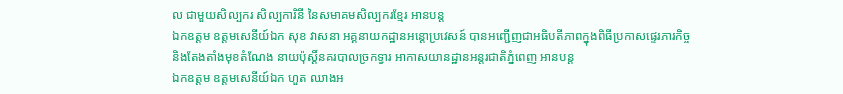ល ជាមួយសិល្បករ សិល្បការិនី នៃសមាគមសិល្បករខ្មែរ អានបន្ត
ឯកឧត្តម ឧត្តមសេនីយ៍ឯក សុខ វាសនា អគ្គនាយកដ្ឋានអន្តោប្រវេសន៍ បានអញ្ជើញជាអធិបតីភាពក្នុងពិធីប្រកាសផ្ទេរភារកិច្ច និងតែងតាំងមុខតំណែង នាយប៉ុស្តិ៍នគរបាលច្រកទ្វារ អាកាសយានដ្ឋានអន្តរជាតិភ្នំពេញ អានបន្ត
ឯកឧត្តម ឧត្តមសេនីយ៍ឯក ហួត ឈាងអ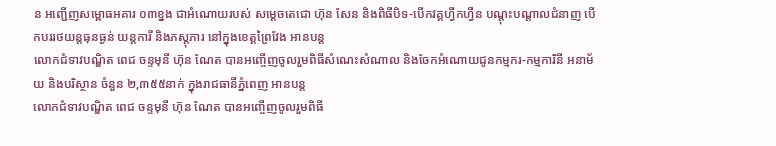ន អញ្ជើញសម្ពោធអគារ ០៣ខ្នង ជាអំណោយរបស់ សម្ដេចតេជោ ហ៊ុន សែន និងពិធីបិទ-បើកវគ្គហ្វឹកហ្វឺន បណ្តុះបណ្តាលជំនាញ បើកបររថយន្តធុនធ្ងន់ យន្តការី និងភស្តុភារ នៅក្នុងខេត្តព្រៃវែង អានបន្ត
លោកជំទាវបណ្ឌិត ពេជ ចន្ទមុនី ហ៊ុន ណែត បានអញ្ចើញចូលរួមពិធីសំណេះសំណាល និងចែកអំណោយជូនកម្មករ-កម្មការិនី អនាម័យ និងបរិស្ថាន ចំនួន ២,៣៥៥នាក់ ក្នុងរាជធានីភ្នំពេញ អានបន្ត
លោកជំទាវបណ្ឌិត ពេជ ចន្ទមុនី ហ៊ុន ណែត បានអញ្ចើញចូលរួមពិធី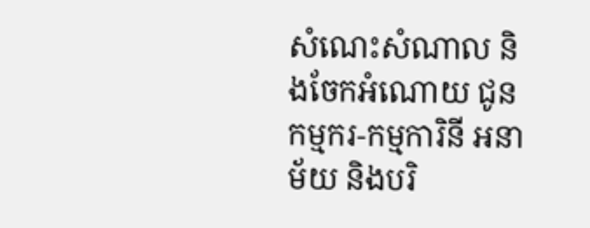សំណេះសំណាល និងចែកអំណោយ ជូនកម្មករ-កម្មការិនី អនាម័យ និងបរិ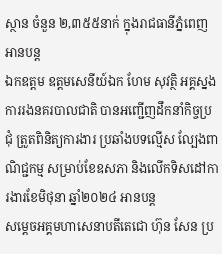ស្ថាន ចំនួន ២,៣៥៥នាក់ ក្នុងរាជធានីភ្នំពេញ អានបន្ត
ឯកឧត្តម ឧត្តមសេនីយ៍ឯក ហែម សុវត្ថិ អគ្គស្នងការរងនគរបាលជាតិ បានអញ្ជើញដឹកនាំកិច្ចប្រជុំ ត្រួតពិនិត្យការងារ ប្រឆាំងបទល្មើស ល្បែងពាណិជ្ជកម្ម សម្រាប់ខែឧសភា និងលើកទិសដៅការងារខែមិថុនា ឆ្នាំ២០២៤ អានបន្ត
សម្តេចអគ្គមហាសេនាបតីតេជោ ហ៊ុន សែន ប្រ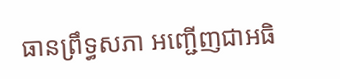ធានព្រឹទ្ធសភា អញ្ជើញជាអធិ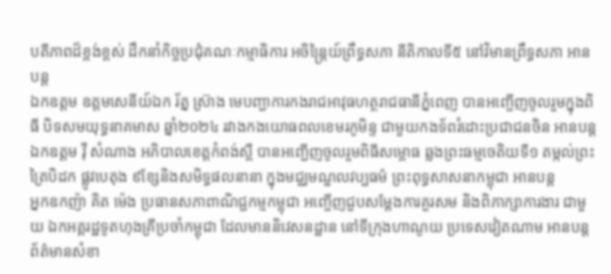បតីភាពដ៏ខ្ពង់ខ្ពស់ ដឹកនាំកិច្ចប្រជុំគណៈកម្មាធិការ អចិន្ត្រៃយ៍ព្រឹទ្ធសភា នីតិកាលទី៥ នៅវិមានព្រឹទ្ធសភា អានបន្ត
ឯកឧត្តម ឧត្តមសេនីយ៍ឯក រ័ត្ន ស្រ៊ាង មេបញ្ជាការកងរាជអាវុធហត្ថរាជធានីភ្នំពេញ បានអញ្ចើញចូលរួមក្នុងពិធី បិទសមយុទ្ធនាគមាស ឆ្នាំ២០២៤ រវាងកងយោធពលខេមរភូមិន្ទ ជាមួយកងទ័ពរំដោះប្រជាជនចិន អានបន្ត
ឯកឧត្តម វ៉ី សំណាង អភិបាលខេត្តកំពង់ស្ពឺ បានអញ្ជើញចូលរួមពិធីសម្ពោធ ឆ្លងព្រះធម្មចេតិយទី១ តម្កល់ព្រះត្រៃបិដក ផ្លូវបេតុង ៩ខ្សែនិងសមិទ្ធផលនានា ក្នុងមជ្ឈមណ្ឌលវប្បធម៌ ព្រះពុទ្ធសាសនាកម្ពុជា អានបន្ត
អ្នកឧកញ៉ា គិត ម៉េង ប្រធានសភាពាណិជ្ជកម្មកម្ពុជា អញ្ចើញជួបសម្តែងការគួរសម និងពិភាក្សាការងារ ជាមួយ ឯកអគ្គរដ្ឋទូតហុងគ្រីប្រចាំកម្ពុជា ដែលមាននិវេសនដ្ឋាន នៅទីក្រុងហាណូយ ប្រទេសវៀតណាម អានបន្ត
ព័ត៌មានសំខា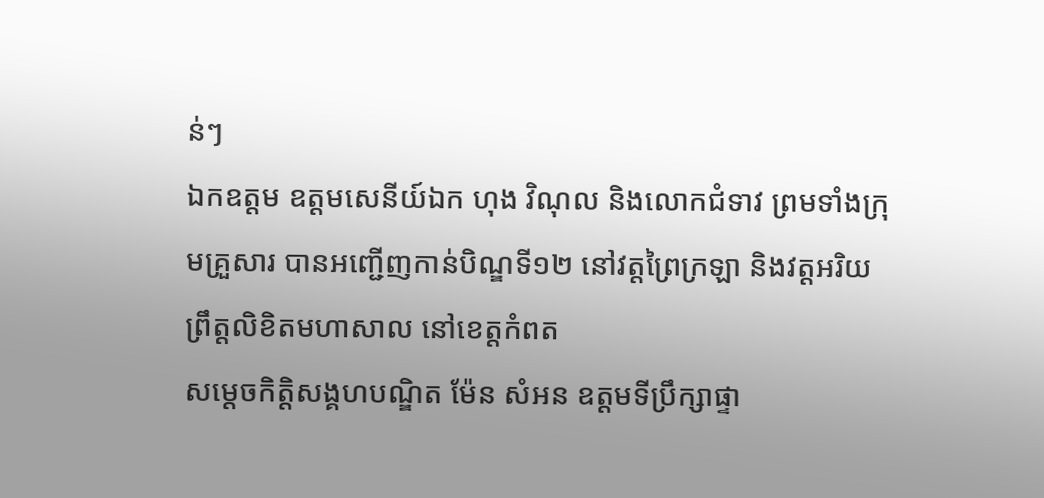ន់ៗ
ឯកឧត្តម ឧត្តមសេនីយ៍ឯក ហុង វិណុល និងលោកជំទាវ ព្រមទាំងក្រុមគ្រួសារ បានអញ្ជើញកាន់បិណ្ឌទី១២ នៅវត្តព្រៃក្រឡា និងវត្តអរិយព្រឹត្តលិខិតមហាសាល នៅខេត្តកំពត
សម្តេចកិត្តិសង្គហបណ្ឌិត ម៉ែន សំអន ឧត្តមទីប្រឹក្សាផ្ទា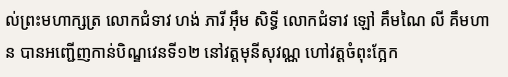ល់ព្រះមហាក្សត្រ លោកជំទាវ ហង់ ភារី អ៊ឹម សិទ្ធី លោកជំទាវ ឡៅ គឹមណៃ លី គឹមហាន បានអញ្ជើញកាន់បិណ្ឌវេនទី១២ នៅវត្តមុនីសុវណ្ណ ហៅវត្តចំពុះក្អែក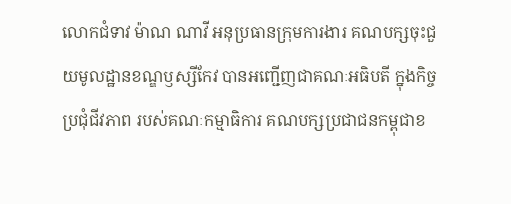លោកជំទាវ ម៉ាណ ណាវី អនុប្រធានក្រុមការងារ គណបក្សចុះជួយមូលដ្ឋានខណ្ឌឫស្សីកែវ បានអញ្ជើញជាគណៈអធិបតី ក្នុងកិច្ចប្រជុំជីវភាព របស់គណៈកម្មាធិការ គណបក្សប្រជាជនកម្ពុជាខ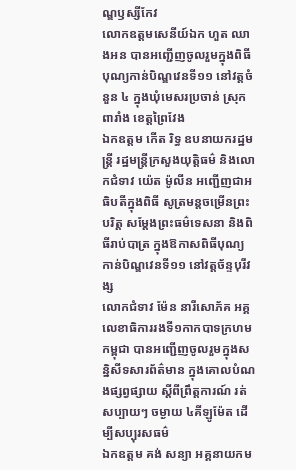ណ្ឌឫស្សីកែវ
លោកឧត្ដមសេនីយ៍ឯក ហួត ឈាងអន បានអញ្ជើញចូលរួមក្នុងពិធី បុណ្យកាន់បិណ្ឌវេនទី១១ នៅវត្តចំនួន ៤ ក្នុងឃុំមេសរប្រចាន់ ស្រុកពារាំង ខេត្តព្រៃវែង
ឯកឧត្តម កើត រិទ្ធ ឧបនាយករដ្ឋមន្ត្រី រដ្ឋមន្ត្រីក្រសួងយុត្តិធម៌ និងលោកជំទាវ យ៉េត ម៉ូលីន អញ្ជើញជាអធិបតីក្នុងពិធី សូត្រមន្តចម្រើនព្រះបរិត្ត សម្តែងព្រះធម៌ទេសនា និងពិធីរាប់បាត្រ ក្នុងឱកាសពិធីបុណ្យ កាន់បិណ្ឌវេនទី១១ នៅវត្តច័ន្ទបុរីវង្ស
លោកជំទាវ ម៉ែន នារីសោភ័គ អគ្គលេខាធិការរងទី១កាកបាទក្រហមកម្ពុជា បានអញ្ជេីញចូលរួមក្នុងសន្និសីទសារព័ត៌មាន ក្នុងគោលបំណងផ្សព្វផ្សាយ ស្តីពីព្រឹត្តការណ៍ រត់សប្បាយៗ ចម្ងាយ ៤គីឡូម៉ែត ដេីម្បីសប្បុរសធម៌
ឯកឧត្តម គង់ សន្យា អគ្គនាយកម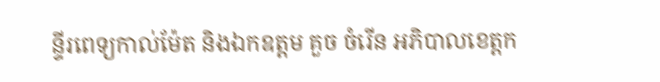ន្ទីរពេទ្យកាល់ម៉ែត និងឯកឧត្តម គួច ចំរើន អភិបាលខេត្តក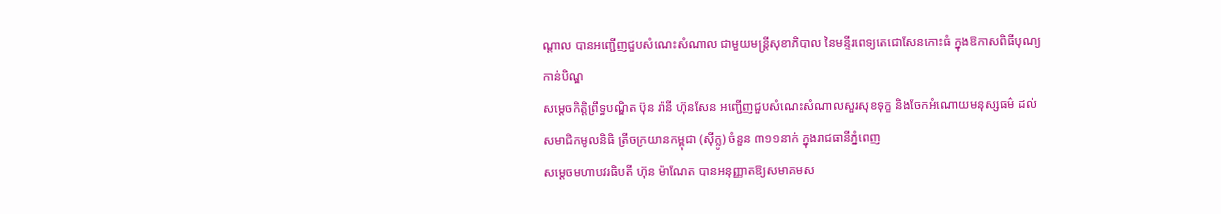ណ្ដាល បានអញ្ជើញជួបសំណេះសំណាល ជាមួយមន្ត្រីសុខាភិបាល នៃមន្ទីរពេទ្យតេជោសែនកោះធំ ក្នុងឱកាសពិធីបុណ្យកាន់បិណ្ឌ
សម្តេចកិត្តិព្រឹទ្ធបណ្ឌិត ប៊ុន រ៉ានី ហ៊ុនសែន អញ្ជើញជួបសំណេះសំណាលសួរសុខទុក្ខ និងចែកអំណោយមនុស្សធម៌ ដល់សមាជិកមូលនិធិ ត្រីចក្រយានកម្ពុជា (ស៊ីក្លូ) ចំនួន ៣១១នាក់ ក្នុងរាជធានីភ្នំពេញ
សម្តេចមហាបវរធិបតី ហ៊ុន ម៉ាណែត បានអនុញ្ញាតឱ្យសមាគមស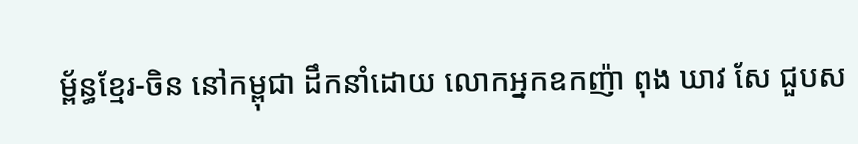ម្ព័ន្ធខ្មែរ-ចិន នៅកម្ពុជា ដឹកនាំដោយ លោកអ្នកឧកញ៉ា ពុង ឃាវ សែ ជួបស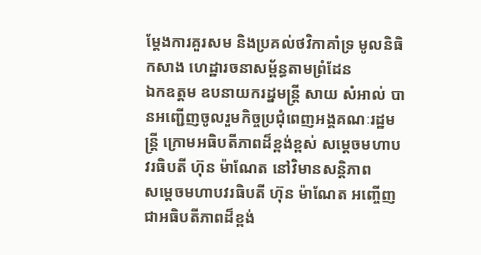ម្តែងការគួរសម និងប្រគល់ថវិកាគាំទ្រ មូលនិធិកសាង ហេដ្ឋារចនាសម្ព័ន្ធតាមព្រំដែន
ឯកឧត្តម ឧបនាយករដ្នមន្ត្រី សាយ សំអាល់ បានអញ្ជើញចូលរួមកិច្ចប្រជុំពេញអង្គគណៈរដ្ឋមន្រ្តី ក្រោមអធិបតីភាពដ៏ខ្ពង់ខ្ពស់ សម្តេចមហាបវរធិបតី ហ៊ុន ម៉ាណែត នៅវិមានសន្តិភាព
សម្ដេចមហាបវរធិបតី ហ៊ុន ម៉ាណែត អញ្ចើញជាអធិបតីភាពដ៏ខ្ពង់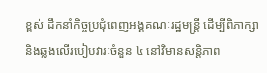ខ្ពស់ ដឹកនាំកិច្ចប្រជុំពេញអង្គគណៈរដ្ឋមន្រ្តី ដើម្បីពិភាក្សា និងឆ្លងលើរបៀបវារៈចំនួន ៤ នៅវិមានសន្តិភាព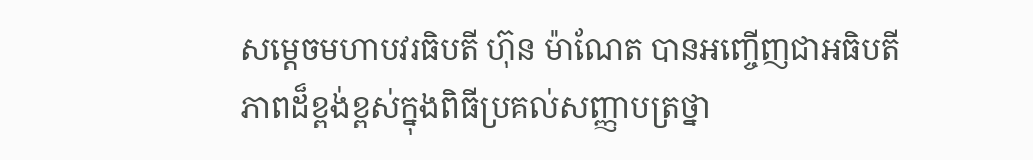សម្ដេចមហាបវរធិបតី ហ៊ុន ម៉ាណែត បានអញ្ចើញជាអធិបតីភាពដ៏ខ្ពង់ខ្ពស់ក្នុងពិធីប្រគល់សញ្ញាបត្រថ្នា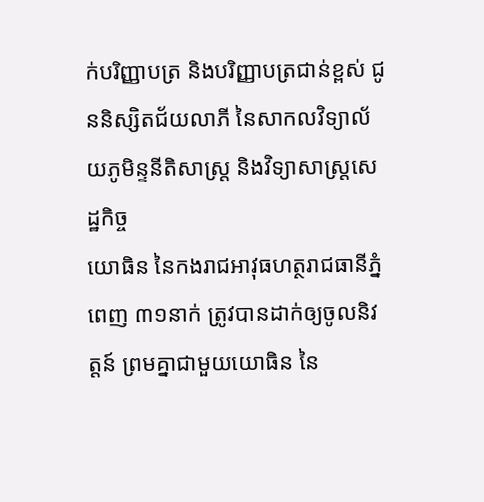ក់បរិញ្ញាបត្រ និងបរិញ្ញាបត្រជាន់ខ្ពស់ ជូននិស្សិតជ័យលាភី នៃសាកលវិទ្យាល័យភូមិន្ទនីតិសាស្រ្ត និងវិទ្យាសាស្រ្តសេដ្ឋកិច្ច
យោធិន នៃកងរាជអាវុធហត្ថរាជធានីភ្នំពេញ ៣១នាក់ ត្រូវបានដាក់ឲ្យចូលនិវត្តន៍ ព្រមគ្នាជាមួយយោធិន នៃ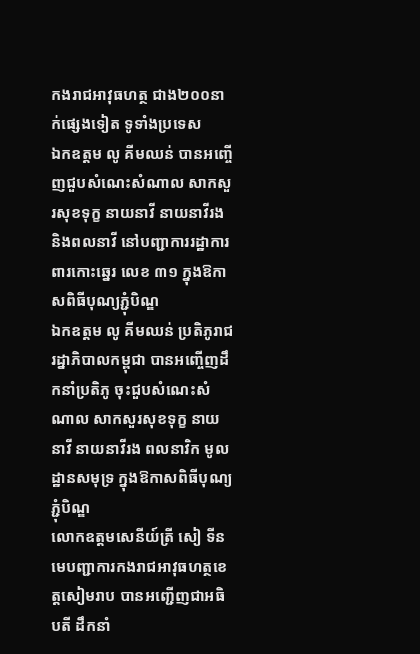កងរាជអាវុធហត្ថ ជាង២០០នាក់ផ្សេងទៀត ទូទាំងប្រទេស
ឯកឧត្តម លូ គីមឈន់ បានអញ្ចើញជួបសំណេះសំណាល សាកសួរសុខទុក្ខ នាយនាវី នាយនាវីរង និងពលនាវី នៅបញ្ជាការរដ្ឋាការពារកោះឆ្នេរ លេខ ៣១ ក្នុងឱកាសពិធីបុណ្យភ្ជុំបិណ្ឌ
ឯកឧត្តម លូ គីមឈន់ ប្រតិភូរាជរដ្នាភិបាលកម្ពុជា បានអញ្ចើញដឹកនាំប្រតិភូ ចុះជួបសំណេះសំណាល សាកសួរសុខទុក្ខ នាយនាវី នាយនាវីរង ពលនាវិក មូលដ្ឋានសមុទ្រ ក្នុងឱកាសពិធីបុណ្យភ្ជុំបិណ្ឌ
លោកឧត្តមសេនីយ៍ត្រី សៀ ទីន មេបញ្ជាការកងរាជអាវុធហត្ថខេត្តសៀមរាប បានអញ្ជើញជាអធិបតី ដឹកនាំ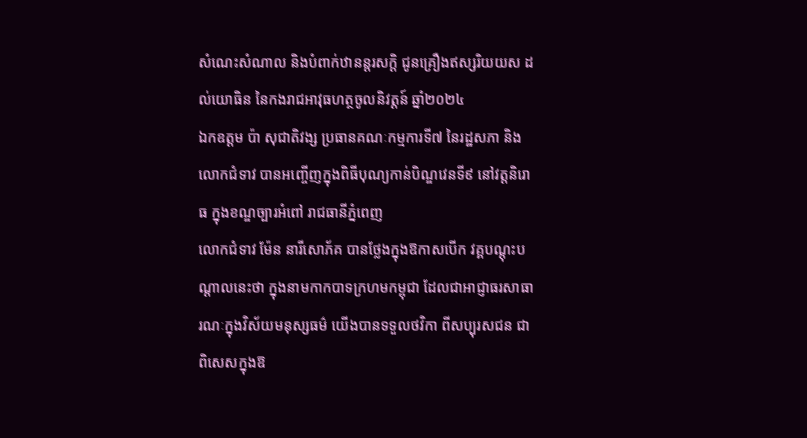សំណេះសំណាល និងបំពាក់ឋានន្តរសក្ដិ ជូនគ្រឿងឥស្សរិយយស ដល់យោធិន នៃកងរាជអាវុធហត្ថចូលនិវត្តន៍ ឆ្នាំ២០២៤
ឯកឧត្តម ប៉ា សុជាតិវង្ស ប្រធានគណៈកម្មការទី៧ នៃរដ្ឋសភា និងលោកជំទាវ បានអញ្ចើញក្នុងពិធីបុណ្យកាន់បិណ្ឌវេនទី៩ នៅវត្តនិរោធ ក្នុងខណ្ឌច្បារអំពៅ រាជធានីភ្នំពេញ
លោកជំទាវ ម៉ែន នារីសោភ័គ បានថ្លែងក្នុងឱកាសបើក វគ្គបណ្តុះបណ្តាលនេះថា ក្នុងនាមកាកបាទក្រហមកម្ពុជា ដែលជាអាជ្ញាធរសាធារណៈក្នុងវិស័យមនុស្សធម៌ យើងបានទទួលថវិកា ពីសប្បុរសជន ជាពិសេសក្នុងឱ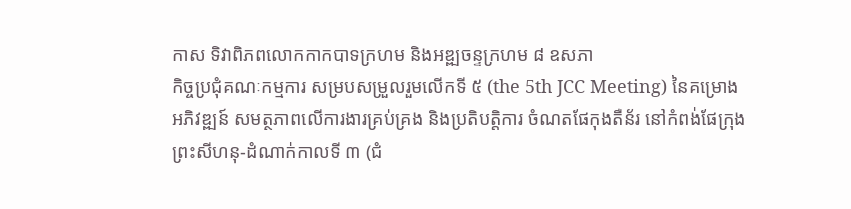កាស ទិវាពិភពលោកកាកបាទក្រហម និងអឌ្ឍចន្ទក្រហម ៨ ឧសភា
កិច្ចប្រជុំគណៈកម្មការ សម្របសម្រួលរួមលើកទី ៥ (the 5th JCC Meeting) នៃគម្រោងអភិវឌ្ឍន៍ សមត្ថភាពលើការងារគ្រប់គ្រង និងប្រតិបត្តិការ ចំណតផែកុងតឺន័រ នៅកំពង់ផែក្រុងព្រះសីហនុ-ដំណាក់កាលទី ៣ (ជំ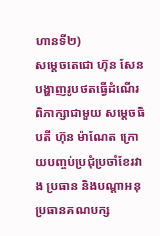ហានទី២)
សម្តេចតេជោ ហ៊ុន សែន បង្ហាញរូបថតធ្វើដំណើរ ពិភាក្សាជាមួយ សម្តេចធិបតី ហ៊ុន ម៉ាណែត ក្រោយបញ្ចប់ប្រជុំប្រចាំខែរវាង ប្រធាន និងបណ្តាអនុប្រធានគណបក្ស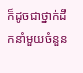ក៏ដូចជាថ្នាក់ដឹកនាំមួយចំនួន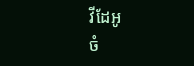វីដែអូ
ចំ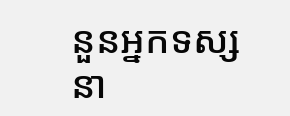នួនអ្នកទស្សនា